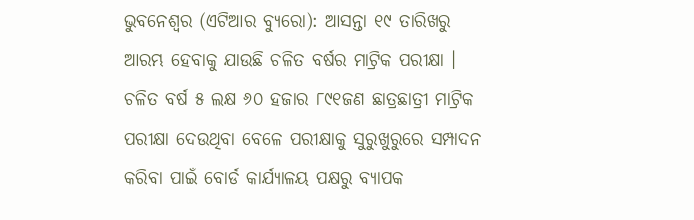ଭୁବନେଶ୍ୱର (ଏଟିଆର ବ୍ୟୁରୋ): ଆସନ୍ତା ୧୯ ତାରିଖରୁ ଆରମ୍ଭ ହେବାକୁ ଯାଉଛି ଚଳିତ ବର୍ଷର ମାଟ୍ରିକ ପରୀକ୍ଷା । ଚଳିତ ବର୍ଷ ୫ ଲକ୍ଷ ୬୦ ହଜାର ୮୯୧ଜଣ ଛାତ୍ରଛାତ୍ରୀ ମାଟ୍ରିକ ପରୀକ୍ଷା ଦେଉଥିବା ବେଳେ ପରୀକ୍ଷାକୁ ସୁରୁଖୁରୁରେ ସମ୍ପାଦନ କରିବା ପାଇଁ ବୋର୍ଡ କାର୍ଯ୍ୟାଳୟ ପକ୍ଷରୁ ବ୍ୟାପକ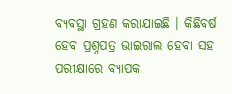ବ୍ୟବସ୍ଥା ଗ୍ରହଣ କରାଯାଇଛି । କିଛିବର୍ଷ ହେବ ପ୍ରଶ୍ନପତ୍ର ଭାଇରାଲ ହେବା ସହ ପରୀକ୍ଷାରେ ବ୍ୟାପକ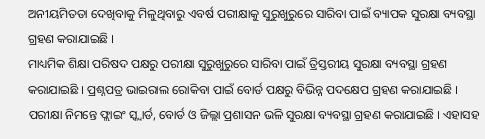ଅନୀୟମିତତା ଦେଖିବାକୁ ମିଳୁଥିବାରୁ ଏବର୍ଷ ପରୀକ୍ଷାକୁ ସୁରୁଖୁରୁରେ ସାରିବା ପାଇଁ ବ୍ୟାପକ ସୁରକ୍ଷା ବ୍ୟବସ୍ଥା ଗ୍ରହଣ କରାଯାଇଛି ।
ମାଧ୍ୟମିକ ଶିକ୍ଷା ପରିଷଦ ପକ୍ଷରୁ ପରୀକ୍ଷା ସୁରୁଖୁରୁରେ ସାରିବା ପାଇଁ ତ୍ରିସ୍ତରୀୟ ସୁରକ୍ଷା ବ୍ୟବସ୍ଥା ଗ୍ରହଣ କରାଯାଇଛି । ପ୍ରଶ୍ନପତ୍ର ଭାଇରାଲ ରୋକିବା ପାଇଁ ବୋର୍ଡ ପକ୍ଷରୁ ବିଭିନ୍ନ ପଦକ୍ଷେପ ଗ୍ରହଣ କରାଯାଇଛି । ପରୀକ୍ଷା ନିମନ୍ତେ ଫ୍ଲାଇଂ ସ୍କ୍ୱାର୍ଡ, ବୋର୍ଡ ଓ ଜିଲ୍ଲା ପ୍ରଶାସନ ଭଳି ସୁରକ୍ଷା ବ୍ୟବସ୍ଥା ଗ୍ରହଣ କରାଯାଇଛି । ଏହାସହ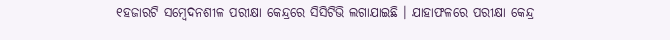୧ହଜାରଟି ସମ୍ବେଦନଶୀଳ ପରୀକ୍ଷା କେନ୍ଦ୍ରରେ ସିସିଟିଭି ଲଗାଯାଇଛି । ଯାହାଫଳରେ ପରୀକ୍ଷା କେନ୍ଦ୍ର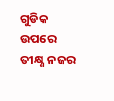ଗୁଡିକ ଉପରେ ତୀକ୍ଷ୍ଣ ନଜର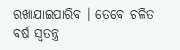ରଖାଯାଇପାରିବ । ତେବେ ଚଳିତ ବର୍ଷ ସ୍ୱତନ୍ତ୍ର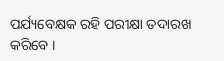ପର୍ଯ୍ୟବେକ୍ଷକ ରହି ପରୀକ୍ଷା ତଦାରଖ କରିବେ ।